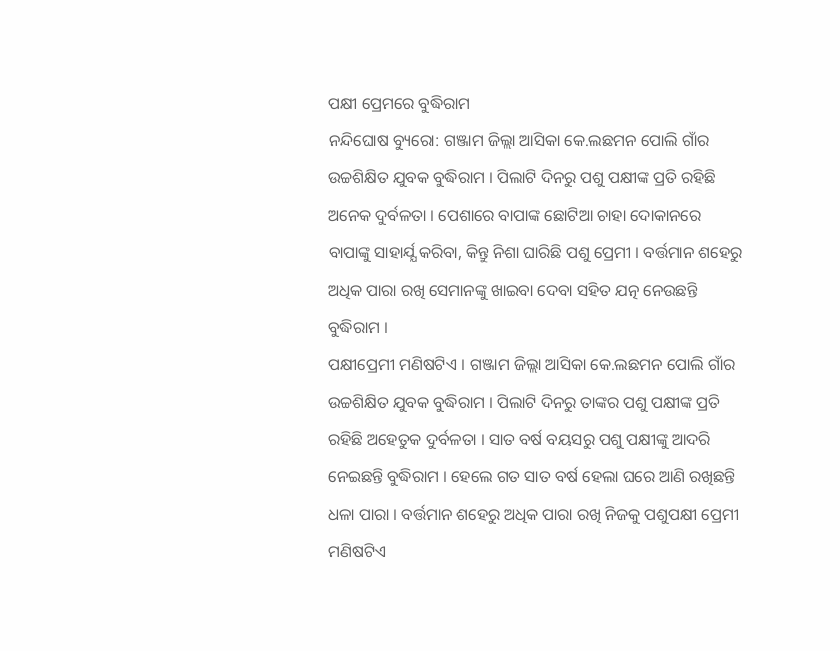ପକ୍ଷୀ ପ୍ରେମରେ ବୁଦ୍ଧିରାମ
ନନ୍ଦିଘୋଷ ବ୍ୟୁରୋ: ଗଞ୍ଜାମ ଜିଲ୍ଲା ଆସିକା କେ.ଲଛମନ ପୋଲି ଗାଁର ଉଚ୍ଚଶିକ୍ଷିତ ଯୁବକ ବୁଦ୍ଧିରାମ । ପିଲାଟି ଦିନରୁ ପଶୁ ପକ୍ଷୀଙ୍କ ପ୍ରତି ରହିଛି ଅନେକ ଦୁର୍ବଳତା । ପେଶାରେ ବାପାଙ୍କ ଛୋଟିଆ ଚାହା ଦୋକାନରେ ବାପାଙ୍କୁ ସାହାର୍ଯ୍ଯ କରିବା, କିନ୍ତୁ ନିଶା ଘାରିଛି ପଶୁ ପ୍ରେମୀ । ବର୍ତ୍ତମାନ ଶହେରୁ ଅଧିକ ପାରା ରଖି ସେମାନଙ୍କୁ ଖାଇବା ଦେବା ସହିତ ଯତ୍ନ ନେଉଛନ୍ତି ବୁଦ୍ଧିରାମ ।
ପକ୍ଷୀପ୍ରେମୀ ମଣିଷଟିଏ । ଗଞ୍ଜାମ ଜିଲ୍ଲା ଆସିକା କେ.ଲଛମନ ପୋଲି ଗାଁର ଉଚ୍ଚଶିକ୍ଷିତ ଯୁବକ ବୁଦ୍ଧିରାମ । ପିଲାଟି ଦିନରୁ ତାଙ୍କର ପଶୁ ପକ୍ଷୀଙ୍କ ପ୍ରତି ରହିଛି ଅହେତୁକ ଦୁର୍ବଳତା । ସାତ ବର୍ଷ ବୟସରୁ ପଶୁ ପକ୍ଷୀଙ୍କୁ ଆଦରି ନେଇଛନ୍ତି ବୁଦ୍ଧିରାମ । ହେଲେ ଗତ ସାତ ବର୍ଷ ହେଲା ଘରେ ଆଣି ରଖିଛନ୍ତି ଧଳା ପାରା । ବର୍ତ୍ତମାନ ଶହେରୁ ଅଧିକ ପାରା ରଖି ନିଜକୁ ପଶୁପକ୍ଷୀ ପ୍ରେମୀ ମଣିଷଟିଏ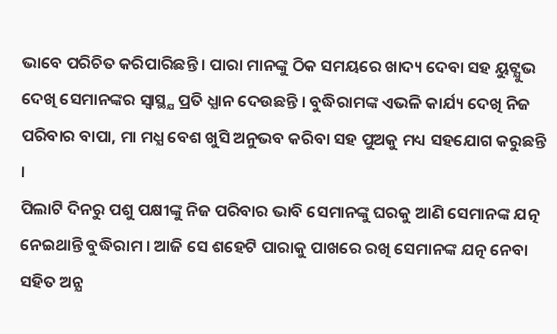ଭାବେ ପରିଚିତ କରିପାରିଛନ୍ତି । ପାରା ମାନଙ୍କୁ ଠିକ ସମୟରେ ଖାଦ୍ୟ ଦେବା ସହ ୟୁଟ୍ଯୁଭ ଦେଖି ସେମାନଙ୍କର ସ୍ଵାସ୍ଥ୍ଯ ପ୍ରତି ଧ୍ଯାନ ଦେଉଛନ୍ତି । ବୁଦ୍ଧିରାମଙ୍କ ଏଭଳି କାର୍ଯ୍ୟ ଦେଖି ନିଜ ପରିବାର ବାପା, ମା ମଧ୍ଯ ବେଶ ଖୁସି ଅନୁଭବ କରିବା ସହ ପୁଅକୁ ମଧ୍ୟ ସହଯୋଗ କରୁଛନ୍ତି ।
ପିଲାଟି ଦିନରୁ ପଶୁ ପକ୍ଷୀଙ୍କୁ ନିଜ ପରିବାର ଭାବି ସେମାନଙ୍କୁ ଘରକୁ ଆଣି ସେମାନଙ୍କ ଯତ୍ନ ନେଇଥାନ୍ତି ବୁଦ୍ଧିରାମ । ଆଜି ସେ ଶହେଟି ପାରାକୁ ପାଖରେ ରଖି ସେମାନଙ୍କ ଯତ୍ନ ନେବା ସହିତ ଅନ୍ଯ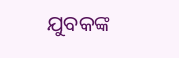ଯୁବକଙ୍କ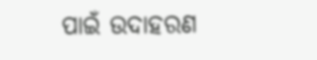ପାଇଁ ଉଦାହରଣ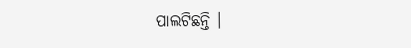ପାଲଟିଛନ୍ତି ।